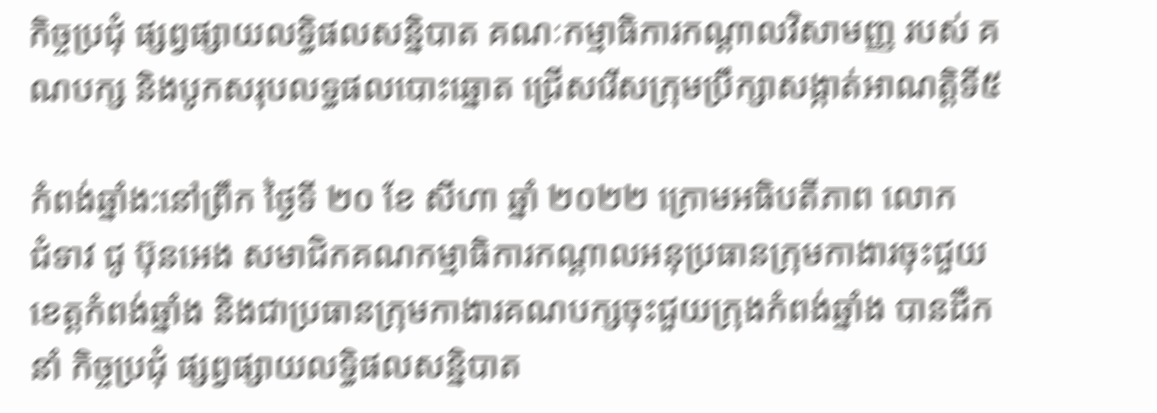កិច្ចប្រជុំ ផ្សព្វផ្សាយលទ្ធិផលសន្និបាត គណៈកម្មាធិការកណ្ដាលវិសាមញ្ញ របស់ គណបក្ស និងបូកសរុបលទ្ធផលបោះឆ្នោត ជ្រើសរើសក្រុមប្រឹក្សាសង្កាត់អាណត្ដិទី៥

កំពង់ឆ្នាំង:នៅព្រឹក ថ្ងៃទី ២០ ខែ សីហា ឆ្នាំ ២០២២ ក្រោមអធិបតីភាព លោក
ជំទាវ ជូ ប៊ុនអេង សមាជិកគណកម្មាធិការកណ្ដាលអនុប្រធានក្រុមកាងារចុះជួយ
ខេត្ដកំពង់ឆ្នាំង និងជាប្រធានក្រុមកាងារគណបក្សចុះជួយក្រុងកំពង់ឆ្នាំង បានដឹកនាំ កិច្ចប្រជុំ ផ្សព្វផ្សាយលទ្ធិផលសន្និបាត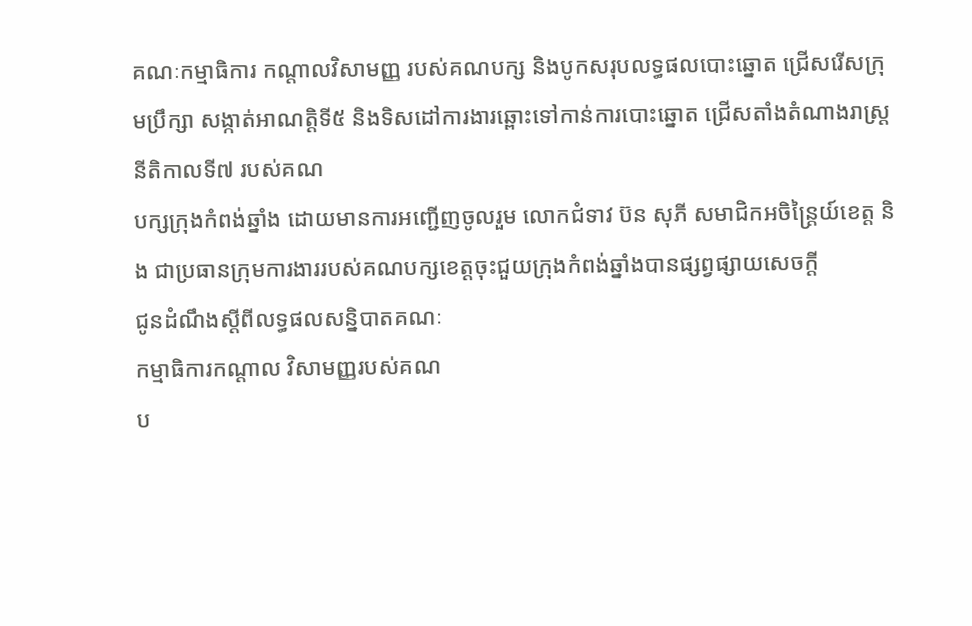គណៈកម្មាធិការ កណ្ដាលវិសាមញ្ញ របស់គណបក្ស និងបូកសរុបលទ្ធផលបោះឆ្នោត ជ្រើសរើសក្រុមប្រឹក្សា សង្កាត់អាណត្ដិទី៥ និងទិសដៅការងារឆ្ពោះទៅកាន់ការបោះឆ្នោត ជ្រើសតាំងតំណាងរាស្ត្រ នីតិកាលទី៧ របស់គណ
បក្សក្រុងកំពង់ឆ្នាំង ដោយមានការអញ្ជើញចូលរួម លោកជំទាវ ប៊ន សុភី សមាជិកអចិន្ត្រៃយ៍ខេត្ដ និង ជាប្រធានក្រុមការងាររបស់គណបក្សខេត្ដចុះជួយក្រុងកំពង់ឆ្នាំងបានផ្សព្វផ្សាយសេចក្ដី
ជូនដំណឹងស្ដីពីលទ្ធផលសន្និបាតគណៈ
កម្មាធិការកណ្ដាល វិសាមញ្ញរបស់គណ
ប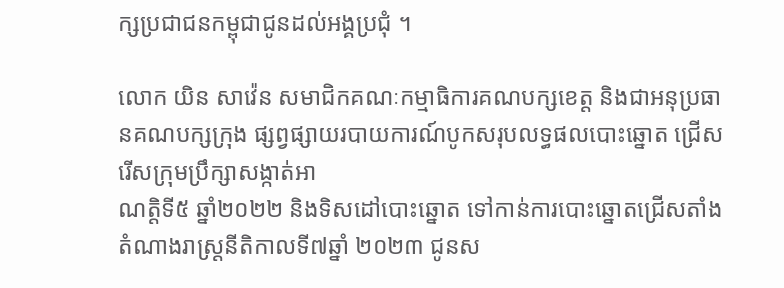ក្សប្រជាជនកម្ពុជាជូនដល់អង្គប្រជុំ ។

លោក យិន សាវ៉េន សមាជិកគណៈកម្មាធិការគណបក្សខេត្ដ និងជាអនុប្រធានគណបក្សក្រុង ផ្សព្វផ្សាយរបាយការណ៍បូកសរុបលទ្ធផលបោះឆ្នោត ជ្រើសរើសក្រុមប្រឹក្សាសង្កាត់អា
ណត្ដិទី៥ ឆ្នាំ២០២២ និងទិសដៅបោះឆ្នោត ទៅកាន់ការបោះឆ្នោតជ្រើសតាំងតំណាងរាស្ដ្រនីតិកាលទី៧ឆ្នាំ ២០២៣ ជូនស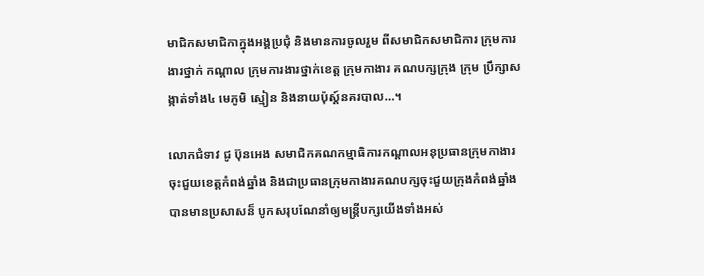មាជិកសមាជិកាក្នុងអង្គប្រជុំ និងមានការចូលរួម ពីសមាជិកសមាជិការ ក្រុមការងារថ្នាក់ កណ្ដាល ក្រុមការងារថ្នាក់ខេត្ដ ក្រុមកាងារ គណបក្សក្រុង ក្រុម ប្រឹក្សាសង្កាត់ទាំង៤ មេភូមិ ស្មៀន និងនាយប៉ុស្ដ៍នគរបាល…។

លោកជំទាវ ជូ ប៊ុនអេង សមាជិកគណកម្មាធិការកណ្ដាលអនុប្រធានក្រុមកាងារចុះជួយខេត្ដកំពង់ឆ្នាំង និងជាប្រធានក្រុមកាងារគណបក្សចុះជួយក្រុងកំពង់ឆ្នាំង បានមានប្រសាសន៏ បូកសរុបណែនាំឲ្យមន្រ្តីបក្សយើងទាំងអស់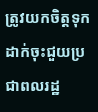ត្រូវយកចិត្តទុកដាក់ចុះជួយប្រជាពលរដ្ឋ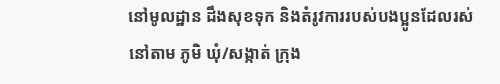នៅមូលដ្ឋាន ដឹងសុខទុក និងតំរូវការរបស់បងប្អូនដែលរស់នៅតាម ភូមិ ឃុំ/សង្កាត់ ក្រុង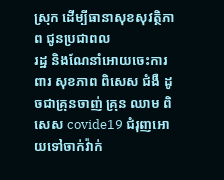ស្រុក ដើម្បីធានាសុខសុវត្ថិភាព ជូនប្រជាពល
រដ្ឋ និងណែនាំអោយចេះការពារ សុខភាព ពិសេស ជំងឺ ដូចជាគ្រុនចាញ់ គ្រុន ឈាម ពិសេស covide19 ជំរុញអោយទៅចាក់វ៉ាក់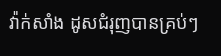វ៉ាក់សាំង ដូសជំរុញបានគ្រប់ៗ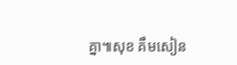គ្នា៕សុខ គឹមសៀន